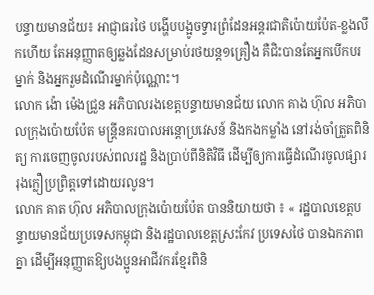បន្ទាយមានជ័យ៖ អាជ្ញាធរថៃ បង្ហើបបង្អូចទ្វារព្រំដែនអន្តរជាតិប៉ោយប៉ែត-ខ្លងលឹកហើយ តែអនុញ្ញាតឲ្យឆ្លងដែនសម្រាប់រថយន្ត១គ្រឿង គឺជិះបានតែអ្នកបើកបរម្នាក់ និងអ្នករួមដំណើរម្នាក់ប៉ុណ្ណោះ។
លោក ង៉ោ ម៉េងជ្រួន អភិបាលរងខេត្តបន្ទាយមានជ័យ លោក គាង ហ៊ុល អភិបាលក្រុងប៉ោយប៉ែត មន្ត្រីនគរបាលអន្តោប្រវេសន៍ និងកងកម្លាំង នៅរង់ចាំត្រួតពិនិត្យ ការចេញចូលរបស់ពលរដ្ឋ និងប្រាប់ពីនិតិវិធី ដើម្បីឲ្យការធ្វើដំណើរចូលផ្សាររុងក្លឿប្រព្រិត្តទៅដោយរលូន។
លោក គាត ហ៊ុល អភិបាលក្រុងប៉ោយប៉ែត បាននិយាយថា ៖ « រដ្ឋបាលខេត្តបន្ទាយមានជ័យប្រទេសកម្ពុជា និងរដ្ឋបាលខេត្តស្រះកែវ ប្រទេសថៃ បានឯកភាពគ្នា ដើម្បីអនុញ្ញាតឱ្យបងប្អូនអាជីវករខ្មែរពិនិ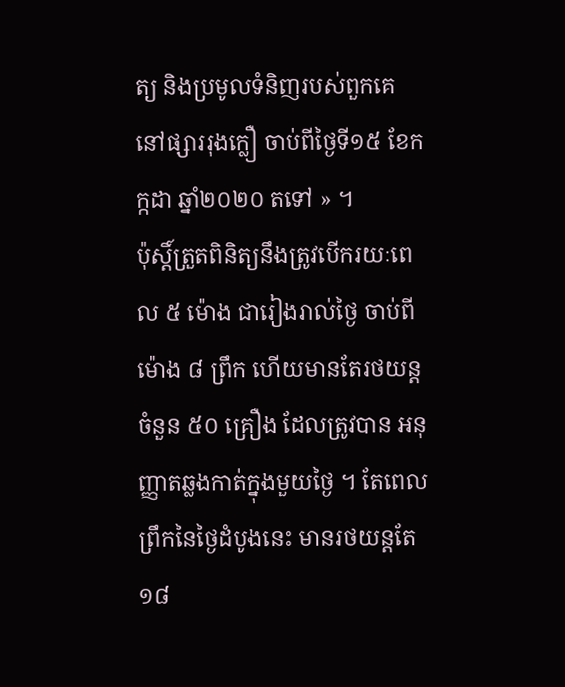ត្យ និងប្រមូលទំនិញរបស់ពួកគេ នៅផ្សាររុងក្លឿ ចាប់ពីថ្ងៃទី១៥ ខែកក្កដា ឆ្នាំ២០២០ តទៅ » ។
ប៉ុស្តិ៍ត្រួតពិនិត្យនឹងត្រូវបើករយៈពេល ៥ ម៉ោង ជារៀងរាល់ថ្ងៃ ចាប់ពីម៉ោង ៨ ព្រឹក ហើយមានតែរថយន្ត ចំនួន ៥០ គ្រឿង ដែលត្រូវបាន អនុញ្ញាតឆ្លងកាត់ក្នុងមួយថ្ងៃ ។ តែពេលព្រឹកនៃថ្ងៃដំបូងនេះ មានរថយន្តតែ១៨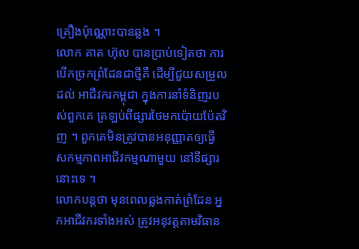គ្រឿងប៉ុណ្ណោះបានឆ្លង ។
លោក គាត ហ៊ុល បានប្រាប់ទៀតថា ការបើកច្រកព្រំដែនជាថ្មីគឺ ដើម្បីជួយសម្រួលដល់ អាជីវករកម្ពុជា ក្នុងការនាំទំនិញរបស់ពួកគេ ត្រឡប់ពីផ្សារថៃមកប៉ោយប៉ែតវិញ ។ ពួកគេមិនត្រូវបានអនុញ្ញាតឲ្យធ្វើ សកម្មភាពអាជីវកម្មណាមួយ នៅទីផ្សារនោះទេ ។
លោកបន្តថា មុនពេលឆ្លងកាត់ព្រំដែន អ្នកអាជីវករទាំងអស់ ត្រូវអនុវត្តតាមវិធាន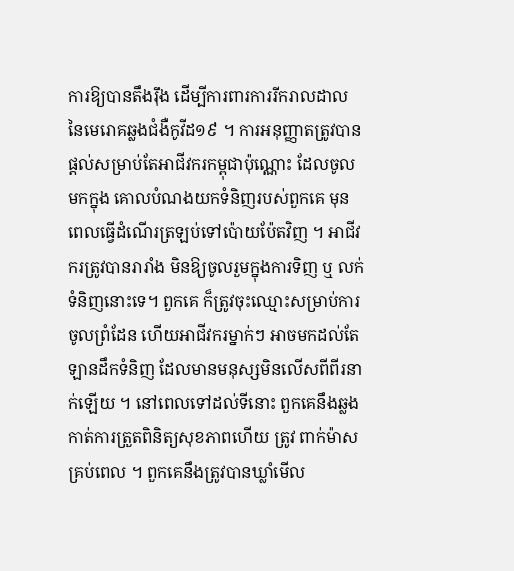ការឱ្យបានតឹងរ៉ឹង ដើម្បីការពារការរីករាលដាល នៃមេរោគឆ្លងជំងឺកូវីដ១៩ ។ ការអនុញ្ញាតត្រូវបានផ្តល់សម្រាប់តែអាជីវករកម្ពុជាប៉ុណ្ណោះ ដែលចូលមកក្នុង គោលបំណងយកទំនិញរបស់ពួកគេ មុនពេលធ្វើដំណើរត្រឡប់ទៅប៉ោយប៉ែតវិញ ។ អាជីវករត្រូវបានរារាំង មិនឱ្យចូលរួមក្នុងការទិញ ឬ លក់ទំនិញនោះទេ។ ពួកគេ ក៏ត្រូវចុះឈ្មោះសម្រាប់ការចូលព្រំដែន ហើយអាជីវករម្នាក់ៗ អាចមកដល់តែឡានដឹកទំនិញ ដែលមានមនុស្សមិនលើសពីពីរនាក់ឡើយ ។ នៅពេលទៅដល់ទីនោះ ពួកគេនឹងឆ្លងកាត់ការត្រួតពិនិត្យសុខភាពហើយ ត្រូវ ពាក់ម៉ាសគ្រប់ពេល ។ ពួកគេនឹងត្រូវបានឃ្លាំមើល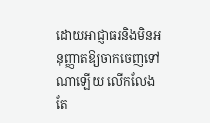ដោយអាជ្ញាធរនិងមិនអនុញ្ញាតឱ្យចាកចេញទៅណាឡើយ លើកលែងតែ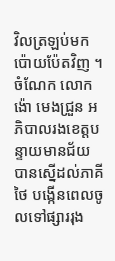វិលត្រឡប់មកប៉ោយប៉ែតវិញ ។
ចំណែក លោក ង៉ោ មេងជ្រួន អភិបាលរងខេត្តបន្ទាយមានជ័យ បានស្នើដល់ភាគីថៃ បង្កើនពេលចូលទៅផ្សាររុង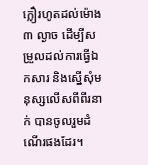ក្លឿរហូតដល់ម៉ោង៣ ល្ងាច ដើម្បីសម្រួលដល់ការធ្វើឯកសារ និងស្នើសុំមនុស្សលើសពីពីរនាក់ បានចូលរួមដំណើរផងដែរ។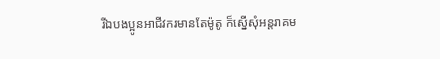រីឯបងប្អូនអាជីវករមានតែម៉ូតូ ក៏ស្នើសុំអន្តរាគម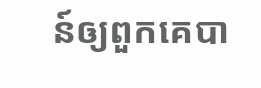ន៍ឲ្យពួកគេបា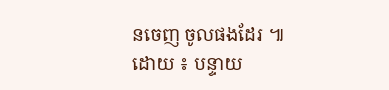នចេញ ចូលផងដែរ ៕
ដោយ ៖ បន្ទាយ